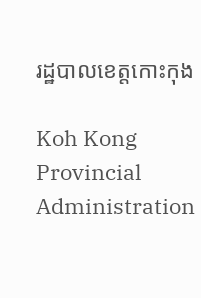រដ្ឋបាលខេត្តកោះកុង

Koh Kong Provincial Administration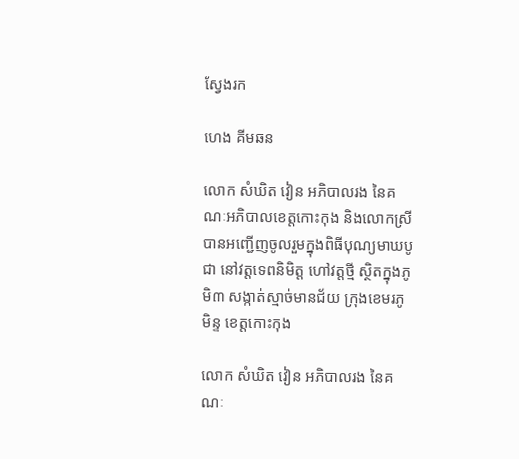ស្វែងរក

ហេង គីមឆន

លោក សំឃិត វៀន អភិបាលរង នៃគណៈអភិបាលខេត្តកោះកុង និងលោកស្រី បានអញ្ជើញចូលរួមក្នុងពិធីបុណ្យមាឃបូជា នៅវត្តទេពនិមិត្ត ហៅវត្តថ្មី ស្ថិតក្នុងភូមិ៣ សង្កាត់ស្មាច់មានជ័យ ក្រុងខេមរភូមិន្ទ ខេត្តកោះកុង

លោក សំឃិត វៀន អភិបាលរង នៃគណៈ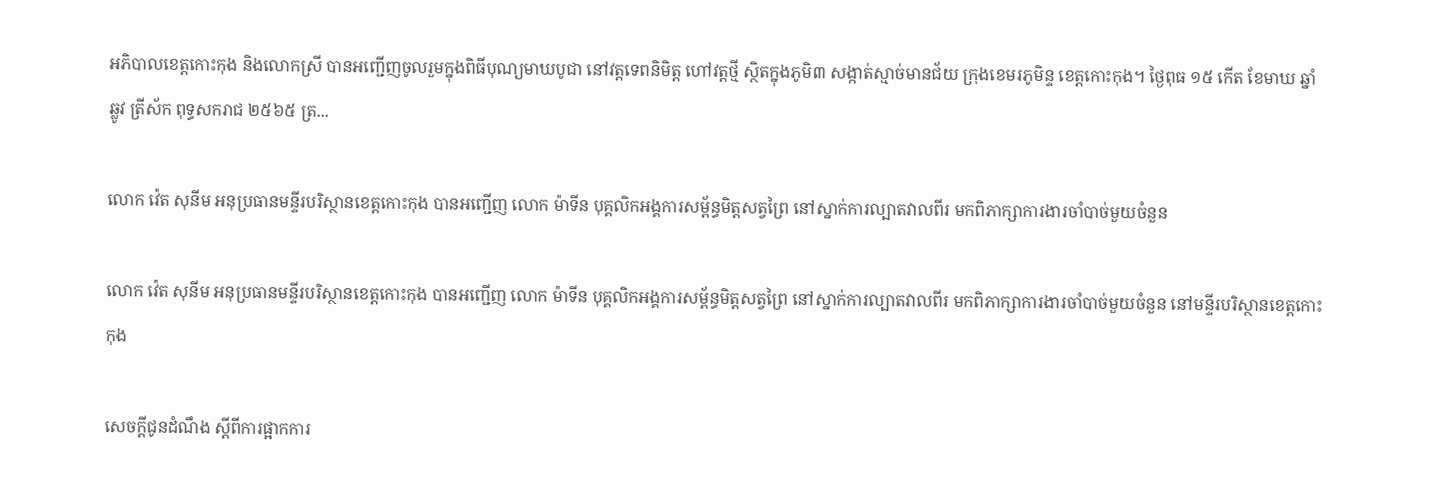អភិបាលខេត្តកោះកុង និងលោកស្រី បានអញ្ជើញចូលរួមក្នុងពិធីបុណ្យមាឃបូជា នៅវត្តទេពនិមិត្ត ហៅវត្តថ្មី ស្ថិតក្នុងភូមិ៣ សង្កាត់ស្មាច់មានជ័យ ក្រុងខេមរភូមិន្ទ ខេត្តកោះកុង។ ថ្ងៃពុធ ១៥ កើត ខែមាឃ ឆ្នាំឆ្លូវ ត្រីស័ក ពុទ្ធសករាជ ២៥៦៥ ត្រ...

លោក វ៉េត សុនីម អនុប្រធានមន្ទីរបរិស្ថានខេត្តកោះកុង បានអញ្ជើញ លោក ម៉ាទីន បុគ្គលិកអង្គការសម្ព័ន្ធមិត្តសត្វព្រៃ នៅស្នាក់ការល្បាតវាលពីរ មកពិភាក្សាការងារចាំបាច់មួយចំនួន

លោក វ៉េត សុនីម អនុប្រធានមន្ទីរបរិស្ថានខេត្តកោះកុង បានអញ្ជើញ លោក ម៉ាទីន បុគ្គលិកអង្គការសម្ព័ន្ធមិត្តសត្វព្រៃ នៅស្នាក់ការល្បាតវាលពីរ មកពិភាក្សាការងារចាំបាច់មួយចំនួន នៅមន្ទីរបរិស្ថានខេត្តកោះកុង

សេចក្តីជូនដំណឹង ស្តីពីការផ្អាកការ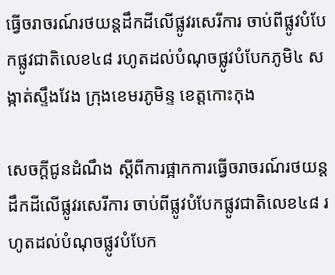ធ្វើចរាចរណ៍រថយន្ដដឹកដីលើផ្លូវរសេរីការ ចាប់ពីផ្លូវបំបែកផ្លូវជាតិលេខ៤៨ រហូតដល់បំណុចផ្លូវបំបែកភូមិ៤ សង្កាត់ស្ទឹងវែង ក្រុងខេមរភូមិន្ទ ខេត្តកោះកុង

សេចក្តីជូនដំណឹង ស្តីពីការផ្អាកការធ្វើចរាចរណ៍រថយន្ដដឹកដីលើផ្លូវរសេរីការ ចាប់ពីផ្លូវបំបែកផ្លូវជាតិលេខ៤៨ រហូតដល់បំណុចផ្លូវបំបែក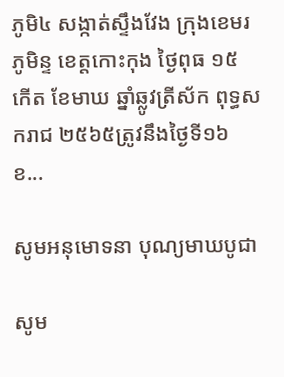ភូមិ៤ សង្កាត់ស្ទឹងវែង ក្រុងខេមរភូមិន្ទ ខេត្តកោះកុង ថ្ងៃពុធ ១៥ កើត ខែមាឃ ឆ្នាំឆ្លូវត្រីស័ក ពុទ្ធសករាជ ២៥៦៥ត្រូវនឹងថ្ងៃទី១៦ ខ...

សូមអនុមោទនា បុណ្យមាឃបូជា

សូម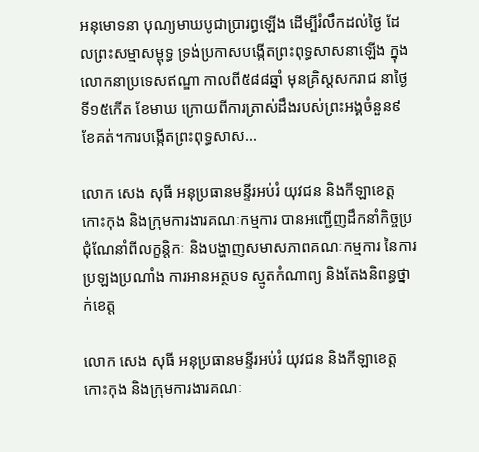អនុមោទនា បុណ្យមាឃបូជាប្រារព្ធឡើង ដើម្បីរំលឹកដល់ថៃ្ង ដែលព្រះសម្មាសម្ពុទ្ធ ទ្រង់ប្រកាសបង្កើតព្រះពុទ្ធសាសនាឡើង ក្នុងលោកនាប្រទេសឥណ្ឌា កាលពី៥៨៨ឆ្នាំ មុនគ្រិស្តសករាជ នាថៃ្ងទី១៥កើត ខែមាឃ ក្រោយពីការត្រាស់ដឹងរបស់ព្រះអង្គចំនួន៩ខែគត់។ការបង្កើតព្រះពុទ្ធសាស...

លោក សេង សុធី អនុប្រធានមន្ទីរអប់រំ យុវជន និងកីឡាខេត្តកោះកុង និងក្រុមការងារគណៈកម្មការ បានអញ្ជើញដឹកនាំកិច្ចប្រជុំណែនាំពីលក្ខន្តិកៈ និងបង្ហាញសមាសភាពគណៈកម្មការ នៃការប្រឡងប្រណាំង ការអានអត្ថបទ ស្មូតកំណាព្យ និងតែងនិពន្ធថ្នាក់ខេត្ត

លោក សេង សុធី អនុប្រធានមន្ទីរអប់រំ យុវជន និងកីឡាខេត្តកោះកុង និងក្រុមការងារគណៈ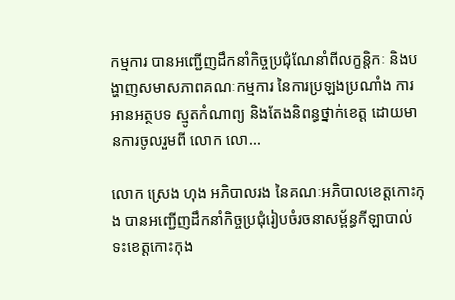កម្មការ បានអញ្ជើញដឹកនាំកិច្ចប្រជុំណែនាំពីលក្ខន្តិកៈ និងបង្ហាញសមាសភាពគណៈកម្មការ នៃការប្រឡងប្រណាំង ការអានអត្ថបទ ស្មូតកំណាព្យ និងតែងនិពន្ធថ្នាក់ខេត្ត ដោយមានការចូលរួមពី លោក លោ...

លោក ស្រេង ហុង អភិបាលរង នៃគណៈអភិបាលខេត្តកោះកុង បានអញ្ជើញដឹកនាំកិច្ចប្រជុំរៀបចំរចនាសម្ព័ន្ធកីឡាបាល់ទះខេត្តកោះកុង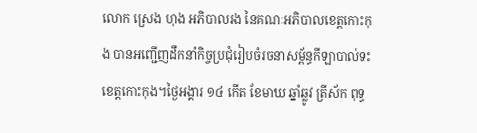លោក ស្រេង ហុង អភិបាលរង នៃគណៈអភិបាលខេត្តកោះកុង បានអញ្ជើញដឹកនាំកិច្ចប្រជុំរៀបចំរចនាសម្ព័ន្ធកីឡាបាល់ទះខេត្តកោះកុង។ថ្ងៃអង្គារ ១៤ កើត ខែមាឃ ឆ្នាំឆ្លូវ ត្រីស័ក ពុទ្ធ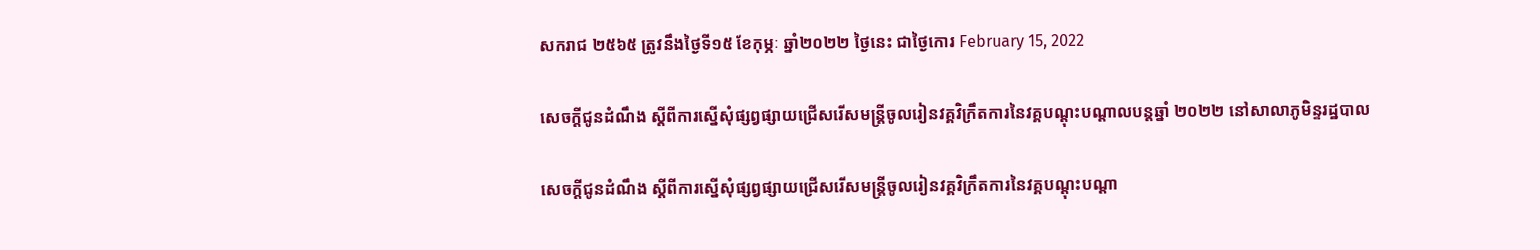សករាជ ២៥៦៥ ត្រូវនឹងថ្ងៃទី១៥ ខែកុម្ភៈ ឆ្នាំ២០២២ ថ្ងៃនេះ ជាថ្ងៃកោរ February 15, 2022

សេចក្តីជូនដំណឹង ស្តីពីការស្នើសុំផ្សព្វផ្សាយជ្រើសរើសមន្ត្រីចូលរៀនវគ្គវិក្រឹតការនៃវគ្គបណ្តុះបណ្តាលបន្តឆ្នាំ ២០២២ នៅសាលាភូមិន្ទរដ្ឋបាល

សេចក្តីជូនដំណឹង ស្តីពីការស្នើសុំផ្សព្វផ្សាយជ្រើសរើសមន្ត្រីចូលរៀនវគ្គវិក្រឹតការនៃវគ្គបណ្តុះបណ្តា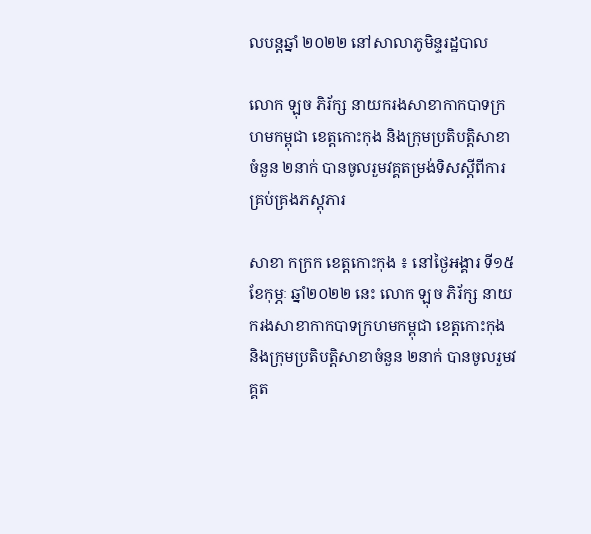លបន្តឆ្នាំ ២០២២ នៅសាលាភូមិន្ទរដ្ឋបាល

លោក ឡុច ភិរ័ក្ស នាយករងសាខាកាកបាទក្រហមកម្ពុជា ខេត្តកោះកុង និងក្រុមប្រតិបត្តិសាខាចំនួន ២នាក់ បានចូលរួមវគ្គតម្រង់ទិសស្តីពីការគ្រប់គ្រងភស្តុភារ

សាខា កក្រក ខេត្តកោះកុង ៖ នៅថ្ងៃអង្គារ ទី១៥ ខែកុម្ភៈ ឆ្នាំ២០២២ នេះ លោក ឡុច ភិរ័ក្ស នាយករងសាខាកាកបាទក្រហមកម្ពុជា ខេត្តកោះកុង និងក្រុមប្រតិបត្តិសាខាចំនួន ២នាក់ បានចូលរួមវគ្គត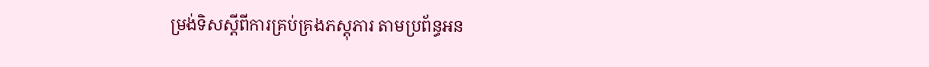ម្រង់ទិសស្តីពីការគ្រប់គ្រងភស្តុភារ តាមប្រព័ន្ធអន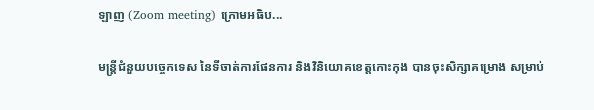ឡាញ (Zoom meeting) ក្រោមអធិប...

មន្ត្រីជំនួយបច្ចេកទេស នៃទីចាត់ការផែនការ និងវិនិយោគខេត្តកោះកុង បានចុះសិក្សាគម្រោង សម្រាប់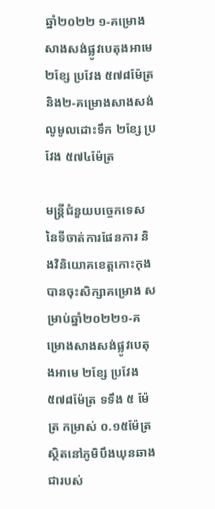ឆ្នាំ២០២២ ១-គម្រោងសាងសង់ផ្លូវបេតុងអាមេ ២ខ្សែ ប្រវែង ៥៧៨ម៉ែត្រ និង២-គម្រោងសាងសង់លូមូលដោះទឹក ២ខ្សែ ប្រវែង ៥៧៤ម៉ែត្រ

មន្ត្រីជំនួយបច្ចេកទេស នៃទីចាត់ការផែនការ និងវិនិយោគខេត្តកោះកុង បានចុះសិក្សាគម្រោង សម្រាប់ឆ្នាំ២០២២១-គម្រោងសាងសង់ផ្លូវបេតុងអាមេ ២ខ្សែ ប្រវែង ៥៧៨ម៉ែត្រ ទទឹង ៥ ម៉ែត្រ កម្រាស់ ០.១៥ម៉ែត្រ ស្ថិតនៅភូមិបឹងឃុនឆាង ជារបស់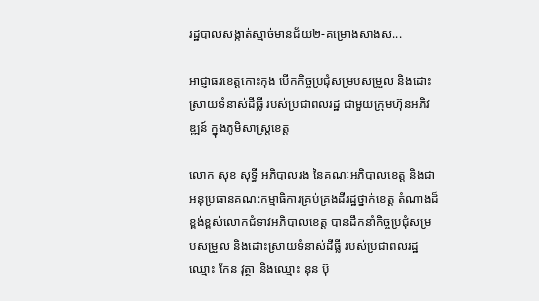រដ្ឋបាលសង្កាត់ស្មាច់មានជ័យ២-គម្រោងសាងស...

អាជ្ញាធរខេត្តកោះកុង បើកកិច្ចប្រជុំសម្របសម្រួល និងដោះស្រាយទំនាស់ដីធ្លី របស់ប្រជាពលរដ្ឋ ជាមួយក្រុមហ៊ុនអភិវឌ្ឍន៍ ក្នុងភូមិសាស្រ្តខេត្ត

លោក សុខ សុទ្ធី អភិបាលរង នៃគណៈអភិបាលខេត្ត និងជាអនុប្រធានគណ:កម្មាធិការគ្រប់គ្រងដីរដ្ឋថ្នាក់ខេត្ត តំណាងដ៏ខ្ពង់ខ្ពស់លោកជំទាវអភិបាលខេត្ត បានដឹកនាំកិច្ចប្រជុំសម្របសម្រួល និងដោះស្រាយទំនាស់ដីធ្លី របស់ប្រជាពលរដ្ឋឈ្មោះ កែន វុត្ថា និងឈ្មោះ នុន ប៊ុ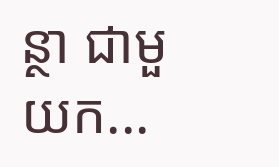ន្ថា ជាមួយក...